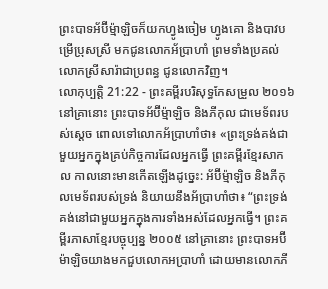ព្រះបាទអ័ប៊ីម៉្មាឡិចក៏យកហ្វូងចៀម ហ្វូងគោ និងបាវបម្រើប្រុសស្រី មកជូនលោកអ័ប្រាហាំ ព្រមទាំងប្រគល់លោកស្រីសារ៉ាជាប្រពន្ធ ជូនលោកវិញ។
លោកុប្បត្តិ 21:22 - ព្រះគម្ពីរបរិសុទ្ធកែសម្រួល ២០១៦ នៅគ្រានោះ ព្រះបាទអ័ប៊ីម៉្មាឡិច និងភីកុល ជាមេទ័ពរបស់ស្ដេច ពោលទៅលោកអ័ប្រាហាំថា៖ «ព្រះទ្រង់គង់ជាមួយអ្នកក្នុងគ្រប់កិច្ចការដែលអ្នកធ្វើ ព្រះគម្ពីរខ្មែរសាកល កាលនោះមានកើតឡើងដូច្នេះ: អ័ប៊ីម្ម៉ាឡិច និងភីកុលមេទ័ពរបស់ទ្រង់ និយាយនឹងអ័ប្រាហាំថា៖ “ព្រះទ្រង់គង់នៅជាមួយអ្នកក្នុងការទាំងអស់ដែលអ្នកធ្វើ។ ព្រះគម្ពីរភាសាខ្មែរបច្ចុប្បន្ន ២០០៥ នៅគ្រានោះ ព្រះបាទអប៊ីម៉ាឡិចយាងមកជួបលោកអប្រាហាំ ដោយមានលោកភី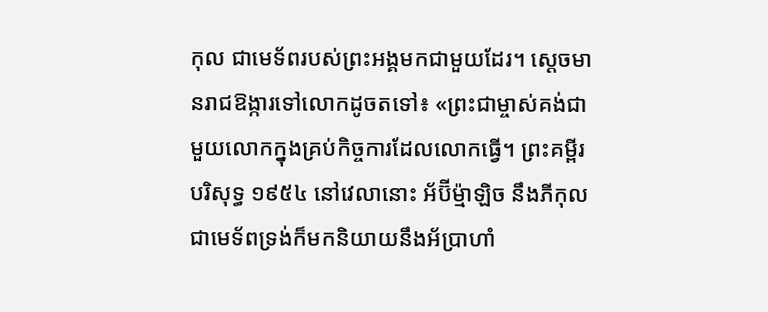កុល ជាមេទ័ពរបស់ព្រះអង្គមកជាមួយដែរ។ ស្ដេចមានរាជឱង្ការទៅលោកដូចតទៅ៖ «ព្រះជាម្ចាស់គង់ជាមួយលោកក្នុងគ្រប់កិច្ចការដែលលោកធ្វើ។ ព្រះគម្ពីរបរិសុទ្ធ ១៩៥៤ នៅវេលានោះ អ័ប៊ីម៉្មាឡិច នឹងភីកុល ជាមេទ័ពទ្រង់ក៏មកនិយាយនឹងអ័ប្រាហាំ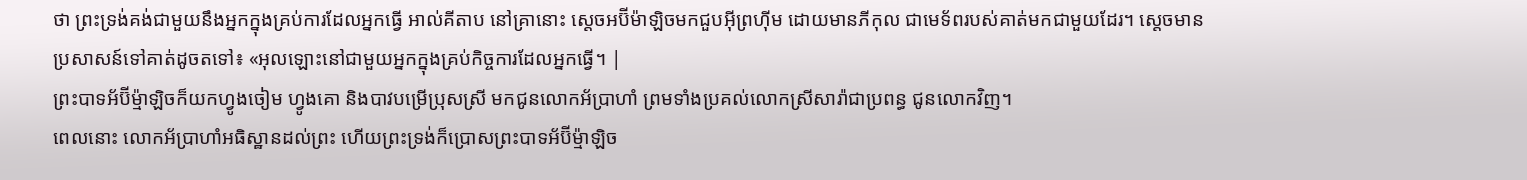ថា ព្រះទ្រង់គង់ជាមួយនឹងអ្នកក្នុងគ្រប់ការដែលអ្នកធ្វើ អាល់គីតាប នៅគ្រានោះ ស្តេចអប៊ីម៉ាឡិចមកជួបអ៊ីព្រហ៊ីម ដោយមានភីកុល ជាមេទ័ពរបស់គាត់មកជាមួយដែរ។ ស្តេចមានប្រសាសន៍ទៅគាត់ដូចតទៅ៖ «អុលឡោះនៅជាមួយអ្នកក្នុងគ្រប់កិច្ចការដែលអ្នកធ្វើ។ |
ព្រះបាទអ័ប៊ីម៉្មាឡិចក៏យកហ្វូងចៀម ហ្វូងគោ និងបាវបម្រើប្រុសស្រី មកជូនលោកអ័ប្រាហាំ ព្រមទាំងប្រគល់លោកស្រីសារ៉ាជាប្រពន្ធ ជូនលោកវិញ។
ពេលនោះ លោកអ័ប្រាហាំអធិស្ឋានដល់ព្រះ ហើយព្រះទ្រង់ក៏ប្រោសព្រះបាទអ័ប៊ីម៉្មាឡិច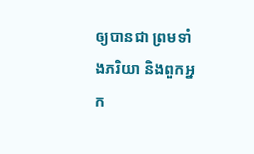ឲ្យបានជា ព្រមទាំងភរិយា និងពួកអ្នក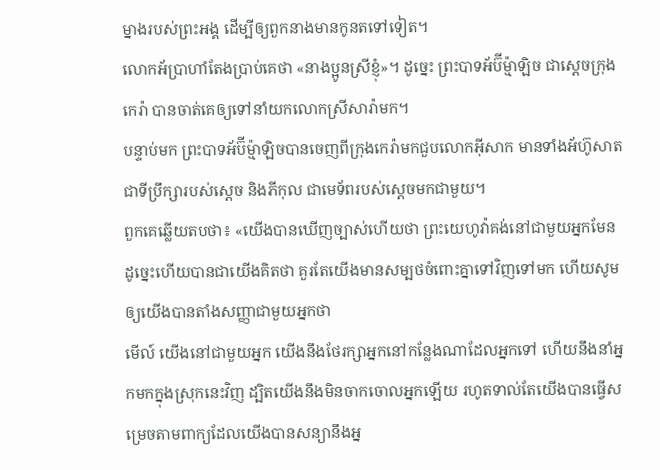ម្នាងរបស់ព្រះអង្គ ដើម្បីឲ្យពួកនាងមានកូនតទៅទៀត។
លោកអ័ប្រាហាំតែងប្រាប់គេថា «នាងប្អូនស្រីខ្ញុំ»។ ដូច្នេះ ព្រះបាទអ័ប៊ីម៉្មាឡិច ជាស្ដេចក្រុងកេរ៉ា បានចាត់គេឲ្យទៅនាំយកលោកស្រីសារ៉ាមក។
បន្ទាប់មក ព្រះបាទអ័ប៊ីម៉្មាឡិចបានចេញពីក្រុងកេរ៉ាមកជួបលោកអ៊ីសាក មានទាំងអ័ហ៊ូសាតជាទីប្រឹក្សារបស់ស្ដេច និងភីកុល ជាមេទ័ពរបស់ស្ដេចមកជាមួយ។
ពួកគេឆ្លើយតបថា៖ «យើងបានឃើញច្បាស់ហើយថា ព្រះយេហូវ៉ាគង់នៅជាមួយអ្នកមែន ដូច្នេះហើយបានជាយើងគិតថា គួរតែយើងមានសម្បថចំពោះគ្នាទៅវិញទៅមក ហើយសូមឲ្យយើងបានតាំងសញ្ញាជាមួយអ្នកថា
មើល៍ យើងនៅជាមួយអ្នក យើងនឹងថែរក្សាអ្នកនៅកន្លែងណាដែលអ្នកទៅ ហើយនឹងនាំអ្នកមកក្នុងស្រុកនេះវិញ ដ្បិតយើងនឹងមិនចាកចោលអ្នកឡើយ រហូតទាល់តែយើងបានធ្វើសម្រេចតាមពាក្យដែលយើងបានសន្យានឹងអ្ន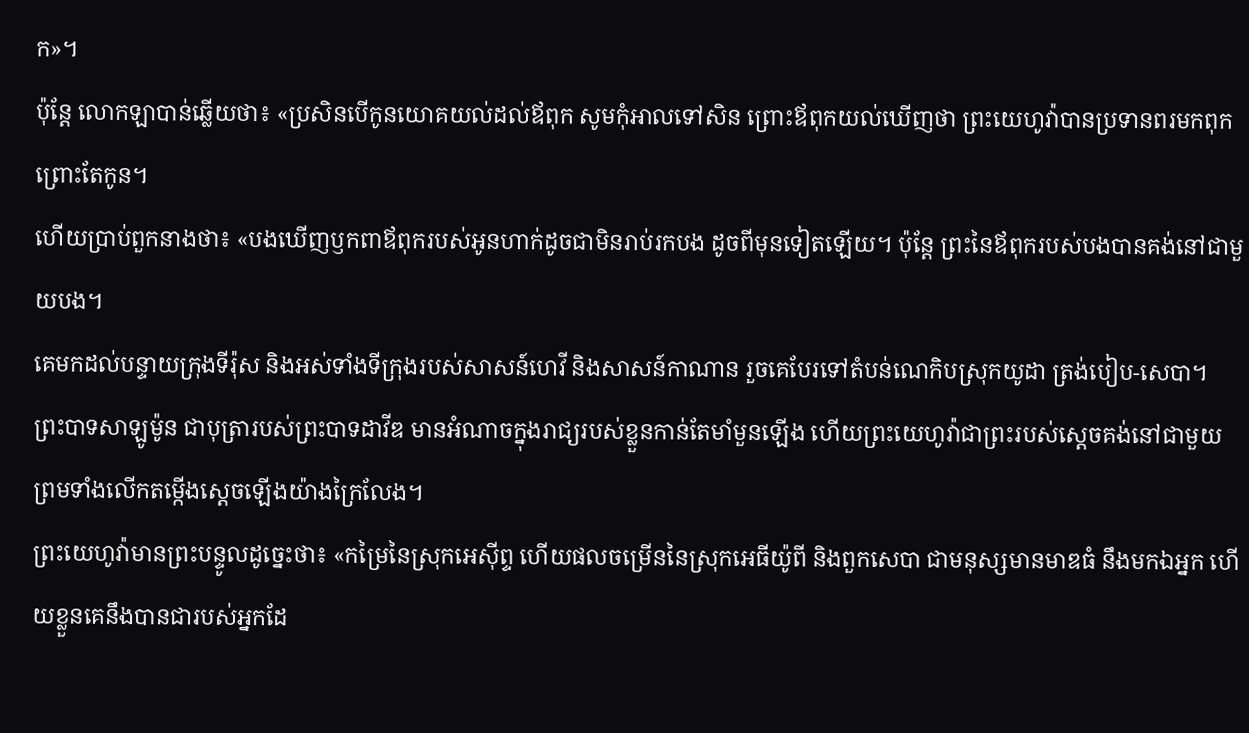ក»។
ប៉ុន្ដែ លោកឡាបាន់ឆ្លើយថា៖ «ប្រសិនបើកូនយោគយល់ដល់ឪពុក សូមកុំអាលទៅសិន ព្រោះឪពុកយល់ឃើញថា ព្រះយេហូវ៉ាបានប្រទានពរមកពុកព្រោះតែកូន។
ហើយប្រាប់ពួកនាងថា៖ «បងឃើញឫកពាឪពុករបស់អូនហាក់ដូចជាមិនរាប់រកបង ដូចពីមុនទៀតឡើយ។ ប៉ុន្ដែ ព្រះនៃឪពុករបស់បងបានគង់នៅជាមួយបង។
គេមកដល់បន្ទាយក្រុងទីរ៉ុស និងអស់ទាំងទីក្រុងរបស់សាសន៍ហេវី និងសាសន៍កាណាន រួចគេបែរទៅតំបន់ណេកិបស្រុកយូដា ត្រង់បៀប-សេបា។
ព្រះបាទសាឡូម៉ូន ជាបុត្រារបស់ព្រះបាទដាវីឌ មានអំណាចក្នុងរាជ្យរបស់ខ្លួនកាន់តែមាំមួនឡើង ហើយព្រះយេហូវ៉ាជាព្រះរបស់ស្ដេចគង់នៅជាមួយ ព្រមទាំងលើកតម្កើងស្ដេចឡើងយ៉ាងក្រៃលែង។
ព្រះយេហូវ៉ាមានព្រះបន្ទូលដូច្នេះថា៖ «កម្រៃនៃស្រុកអេស៊ីព្ទ ហើយផលចម្រើននៃស្រុកអេធីយ៉ូពី និងពួកសេបា ជាមនុស្សមានមាឌធំ នឹងមកឯអ្នក ហើយខ្លួនគេនឹងបានជារបស់អ្នកដែ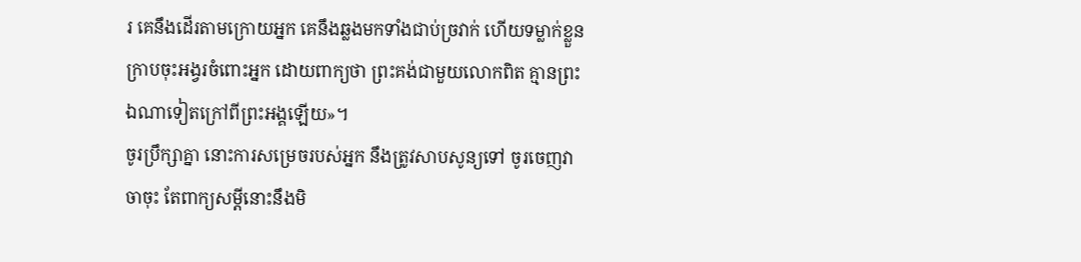រ គេនឹងដើរតាមក្រោយអ្នក គេនឹងឆ្លងមកទាំងជាប់ច្រវាក់ ហើយទម្លាក់ខ្លួនក្រាបចុះអង្វរចំពោះអ្នក ដោយពាក្យថា ព្រះគង់ជាមួយលោកពិត គ្មានព្រះឯណាទៀតក្រៅពីព្រះអង្គឡើយ»។
ចូរប្រឹក្សាគ្នា នោះការសម្រេចរបស់អ្នក នឹងត្រូវសាបសូន្យទៅ ចូរចេញវាចាចុះ តែពាក្យសម្ដីនោះនឹងមិ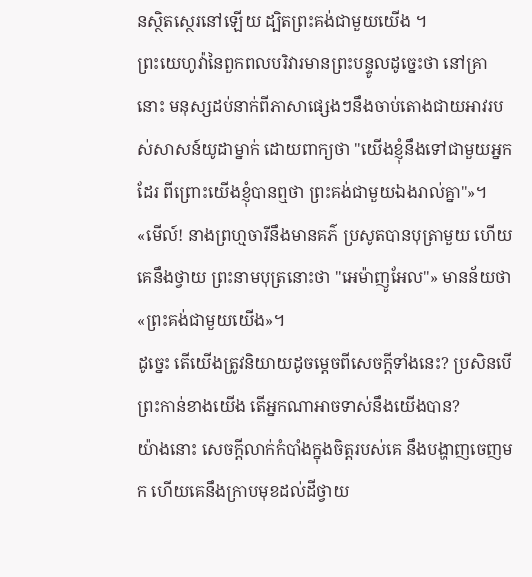នស្ថិតស្ថេរនៅឡើយ ដ្បិតព្រះគង់ជាមួយយើង ។
ព្រះយេហូវ៉ានៃពួកពលបរិវារមានព្រះបន្ទូលដូច្នេះថា នៅគ្រានោះ មនុស្សដប់នាក់ពីភាសាផ្សេងៗនឹងចាប់តោងជាយអាវរបស់សាសន៍យូដាម្នាក់ ដោយពាក្យថា "យើងខ្ញុំនឹងទៅជាមួយអ្នកដែរ ពីព្រោះយើងខ្ញុំបានឮថា ព្រះគង់ជាមួយឯងរាល់គ្នា"»។
«មើល៍! នាងព្រហ្មចារីនឹងមានគភ៌ ប្រសូតបានបុត្រាមួយ ហើយគេនឹងថ្វាយ ព្រះនាមបុត្រនោះថា "អេម៉ាញូអែល"» មានន័យថា «ព្រះគង់ជាមួយយើង»។
ដូច្នេះ តើយើងត្រូវនិយាយដូចម្តេចពីសេចក្តីទាំងនេះ? ប្រសិនបើព្រះកាន់ខាងយើង តើអ្នកណាអាចទាស់នឹងយើងបាន?
យ៉ាងនោះ សេចក្តីលាក់កំបាំងក្នុងចិត្តរបស់គេ នឹងបង្ហាញចេញមក ហើយគេនឹងក្រាបមុខដល់ដីថ្វាយ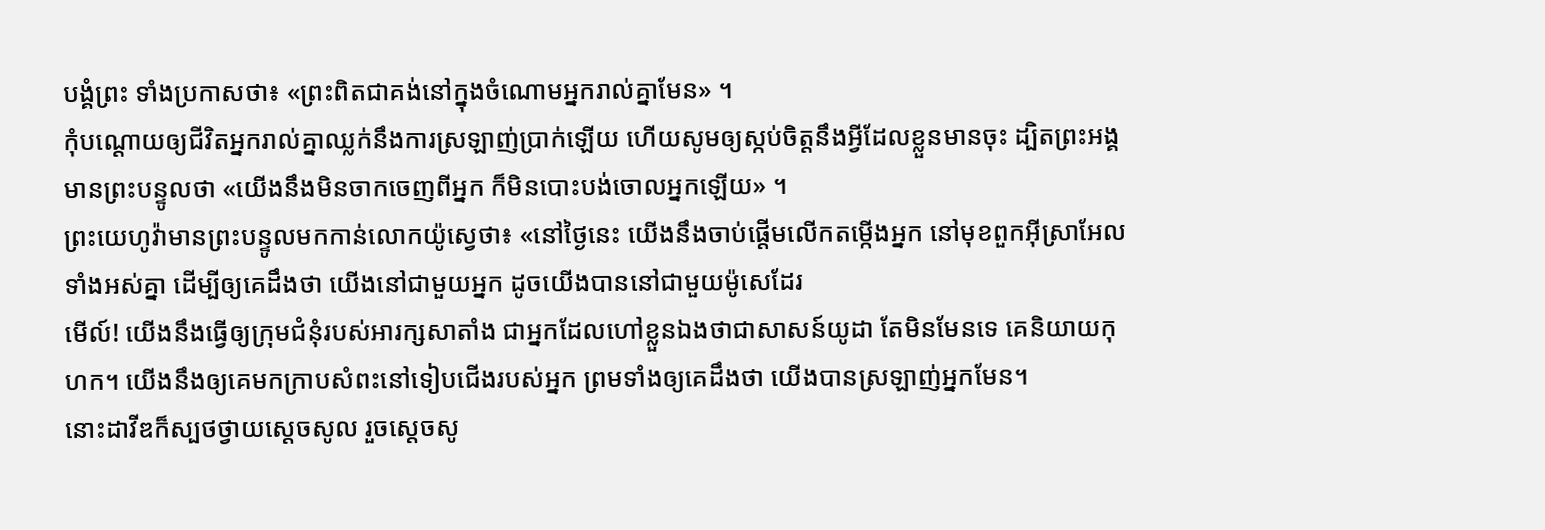បង្គំព្រះ ទាំងប្រកាសថា៖ «ព្រះពិតជាគង់នៅក្នុងចំណោមអ្នករាល់គ្នាមែន» ។
កុំបណ្ដោយឲ្យជីវិតអ្នករាល់គ្នាឈ្លក់នឹងការស្រឡាញ់ប្រាក់ឡើយ ហើយសូមឲ្យស្កប់ចិត្តនឹងអ្វីដែលខ្លួនមានចុះ ដ្បិតព្រះអង្គមានព្រះបន្ទូលថា «យើងនឹងមិនចាកចេញពីអ្នក ក៏មិនបោះបង់ចោលអ្នកឡើយ» ។
ព្រះយេហូវ៉ាមានព្រះបន្ទូលមកកាន់លោកយ៉ូស្វេថា៖ «នៅថ្ងៃនេះ យើងនឹងចាប់ផ្ដើមលើកតម្កើងអ្នក នៅមុខពួកអ៊ីស្រាអែលទាំងអស់គ្នា ដើម្បីឲ្យគេដឹងថា យើងនៅជាមួយអ្នក ដូចយើងបាននៅជាមួយម៉ូសេដែរ
មើល៍! យើងនឹងធ្វើឲ្យក្រុមជំនុំរបស់អារក្សសាតាំង ជាអ្នកដែលហៅខ្លួនឯងថាជាសាសន៍យូដា តែមិនមែនទេ គេនិយាយកុហក។ យើងនឹងឲ្យគេមកក្រាបសំពះនៅទៀបជើងរបស់អ្នក ព្រមទាំងឲ្យគេដឹងថា យើងបានស្រឡាញ់អ្នកមែន។
នោះដាវីឌក៏ស្បថថ្វាយស្ដេចសូល រួចស្ដេចសូ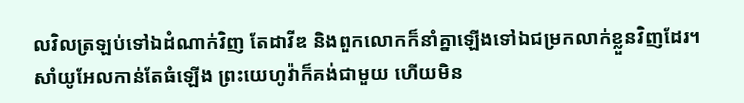លវិលត្រឡប់ទៅឯដំណាក់វិញ តែដាវីឌ និងពួកលោកក៏នាំគ្នាឡើងទៅឯជម្រកលាក់ខ្លួនវិញដែរ។
សាំយូអែលកាន់តែធំឡើង ព្រះយេហូវ៉ាក៏គង់ជាមួយ ហើយមិន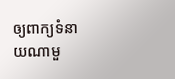ឲ្យពាក្យទំនាយណាមួ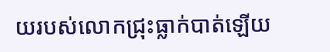យរបស់លោកជ្រុះធ្លាក់បាត់ឡើយ